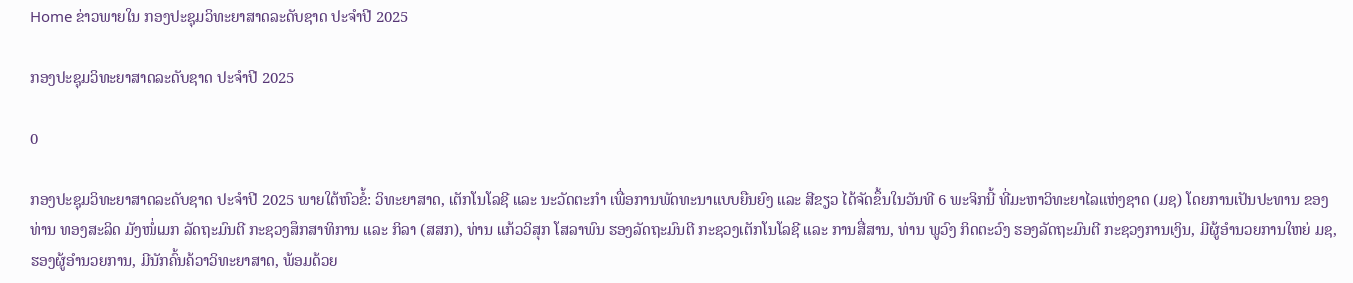Home ຂ່າວພາຍໃນ ກອງປະຊຸມວິທະຍາສາດລະດັບຊາດ ປະຈໍາປີ 2025

ກອງປະຊຸມວິທະຍາສາດລະດັບຊາດ ປະຈໍາປີ 2025

0

ກອງປະຊຸມວິທະຍາສາດລະດັບຊາດ ປະຈໍາປີ 2025 ພາຍໃຕ້ຫົວຂໍ້: ວິທະຍາສາດ, ເຕັກໂນໂລຊີ ແລະ ນະວັດຕະກຳ ເພື່ອການພັດທະນາແບບຍືນຍົງ ແລະ ສີຂຽວ ໄດ້ຈັດຂຶ້ນໃນວັນທີ 6 ພະຈິກນີ້ ທີ່ມະຫາວິທະຍາໄລແຫ່ງຊາດ (ມຊ) ໂດຍການເປັນປະທານ ຂອງທ່ານ ທອງສະລິດ ມັງໜໍ່ເມກ ລັດຖະມົນຕີ ກະຊວງສຶກສາທິການ ແລະ ກິລາ (ສສກ), ທ່ານ ແກ້ວວິສຸກ ໂສລາພົນ ຮອງລັດຖະມົນຕີ ກະຊວງເຕັກໂນໂລຊີ ແລະ ການສື່ສານ, ທ່ານ ພູວົງ ກິດຕະວົງ ຮອງລັດຖະມົນຕີ ກະຊວງການເງິນ, ມີຜູ້ອຳນວຍການໃຫຍ່ ມຊ, ຮອງຜູ້ອຳນວຍການ, ມີນັກຄົ້ນຄ້ວາວິທະຍາສາດ, ພ້ອມດ້ວຍ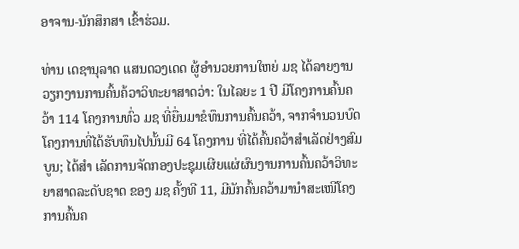ອາຈານ-ນັກສຶກສາ ເຂົ້າຮ່ວມ.

ທ່ານ ເດຊານຸລາດ ແສນດວງເດດ ຜູ້ອຳນວຍການໃຫຍ່ ມຊ ໄດ້ລາຍງານວຽກງານການຄົ້ນຄ້ວາວິທະຍາສາດວ່າ: ໃນໄລຍະ 1 ປີ ມີໂຄງການຄົ້ນຄວ້າ 114 ໂຄງການທົ່ວ ມຊ ທີ່ຍື່ນມາຂໍທຶນການຄົ້ນຄວ້າ, ຈາກຈໍານວນບົດໂຄງການທີ່ໄດ້ຮັບທຶນໄປນັ້ນມີ 64 ໂຄງການ ທີ່ໄດ້ຄົ້ນຄວ້າສໍາເລັດຢ່າງສົມບູນ; ໄດ້ສຳ ເລັດການຈັດກອງປະຊຸມເຜີຍແຜ່ຜົນງານການຄົ້ນຄວ້າວິທະຍາສາດລະດັບຊາດ ຂອງ ມຊ ຄັ້ງທີ 11, ມີນັກຄົ້ນຄວ້າມານຳສະເໜີໂຄງການຄົ້ນຄ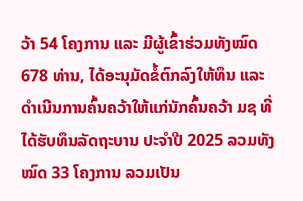ວ້າ 54 ໂຄງການ ແລະ ມີຜູ້ເຂົ້າຮ່ວມທັງໝົດ 678 ທ່ານ, ໄດ້ອະນຸມັດຂໍ້ຕົກລົງໃຫ້ທຶນ ແລະ ດຳເນີນການຄົ້ນຄວ້າໃຫ້ແກ່ນັກຄົ້ນຄວ້າ ມຊ ທີ່ໄດ້ຮັບທຶນລັດຖະບານ ປະຈຳປີ 2025 ລວມທັງໝົດ 33 ໂຄງການ ລວມເປັນ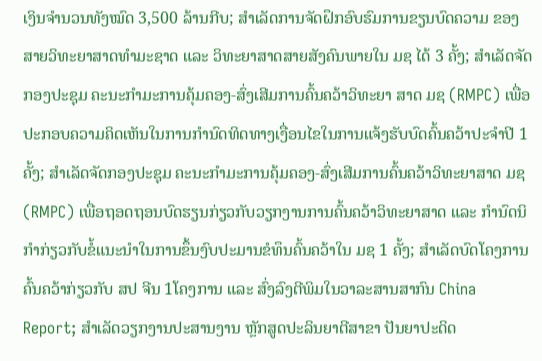ເງິນຈຳນວນທັງໝົດ 3,500 ລ້ານກີບ; ສຳເລັດການຈັດຝຶກອົບຮົມການຂຽນບົດຄວາມ ຂອງສາຍວິທະຍາສາດທໍາມະຊາດ ແລະ ວິທະຍາສາດສາຍສັງຄົນພາຍໃນ ມຊ ໄດ້ 3 ຄັ້ງ; ສຳເລັດຈັດກອງປະຊຸມ ຄະນະກຳມະການຄຸ້ມຄອງ-ສົ່ງເສີມການຄົ້ນຄວ້າວິທະຍາ ສາດ ມຊ (RMPC) ເພື່ອປະກອບຄວາມຄິດເຫັນໃນການກຳນົດທິດທາງເງື່ອນໄຂໃນການແຈ້ງຮັບບົດຄົ້ນຄວ້າປະຈຳປີ 1 ຄັ້ງ; ສຳເລັດຈັດກອງປະຊຸມ ຄະນະກຳມະການຄຸ້ມຄອງ-ສົ່ງເສີມການຄົ້ນຄວ້າວິທະຍາສາດ ມຊ (RMPC) ເພື່ອຖອດຖອນບົດຮຽນກ່ຽວກັບວຽກງານການຄົ້ນຄວ້າວິທະຍາສາດ ແລະ ກຳນົດນິກຳກ່ຽວກັບຂໍ້ແນະນຳໃນການຂຶ້ນງົບປະມານຂໍທຶນຄົ້ນຄວ້າໃນ ມຊ 1 ຄັ້ງ; ສຳເລັດບົດໂຄງການຄົ້ນຄວ້າກ່ຽວກັບ ສປ ຈີນ 1ໂຄງການ ແລະ ສົ່ງລົງຕີພິມໃນວາລະສານສາກົນ China Report; ສຳເລັດວຽກງານປະສານງານ ຫຼັກສູດປະລິນຍາຕີສາຂາ ປັນຍາປະດິດ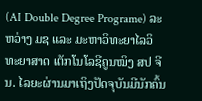(AI Double Degree Programe) ລະຫວ່າງ ມຊ ແລະ ມະຫາວິທະຍາໄລວິທະຍາສາດ ເຕັກໂນໂລຊີຄູນໝິງ ສປ ຈີນ. ໄລຍະຜ່ານມາເຖິງປັດຈຸບັນມີນັກຄົ້ນ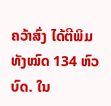ຄວ້າສົ່ງ ໄດ້ຕີພິມທັງໝົດ 134 ຫົວບົດ. ໃນ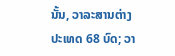ນັ້ນ, ວາລະສານຕ່າງປະເທດ 68 ບົດ; ວາ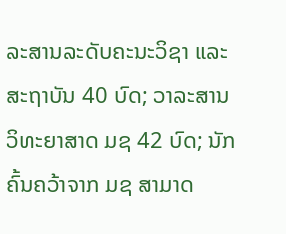ລະສານລະດັບຄະນະວິຊາ ແລະສະຖາບັນ 40 ບົດ; ວາລະສານວິທະຍາສາດ ມຊ 42 ບົດ; ນັກຄົ້ນຄວ້າຈາກ ມຊ ສາມາດ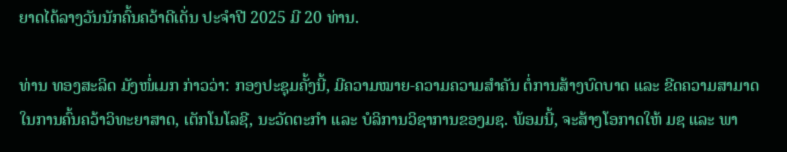ຍາດໄດ້ລາງວັນນັກຄົ້ນຄວ້າດີເດັ່ນ ປະຈຳປີ 2025 ມີ 20 ທ່ານ.

ທ່ານ ທອງສະລິດ ມັງໜໍ່ເມກ ກ່າວວ່າ: ກອງປະຊຸມຄັ້ງນີ້, ມີຄວາມໝາຍ-ຄວາມຄວາມສຳຄັນ ຕໍ່ການສ້າງບົດບາດ ແລະ ຂີດຄວາມສາມາດໃນການຄົ້ນຄວ້າວິທະຍາສາດ, ເຕັກໂນໂລຊີ, ນະວັດຕະກຳ ແລະ ບໍລິການວິຊາການຂອງມຊ. ພ້ອມນີ້, ຈະສ້າງໂອກາດໃຫ້ ມຊ ແລະ ພາ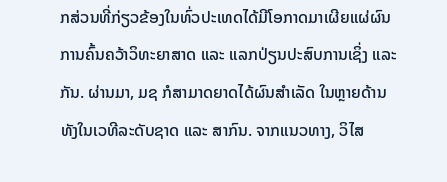ກສ່ວນທີ່ກ່ຽວຂ້ອງໃນທົ່ວປະເທດໄດ້ມີໂອກາດມາເຜີຍແຜ່ຜົນການຄົ້ນຄວ້າວິທະຍາສາດ ແລະ ແລກປ່ຽນປະສົບການເຊິ່ງ ແລະ ກັນ. ຜ່ານມາ, ມຊ ກໍສາມາດຍາດໄດ້ຜົນສໍາເລັດ ໃນຫຼາຍດ້ານທັງໃນເວທີລະດັບຊາດ ແລະ ສາກົນ. ຈາກແນວທາງ, ວິໄສ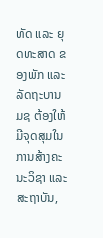ທັດ ແລະ ຍຸດທະສາດ ຂອງພັກ ແລະ ລັດຖະບານ ມຊ ຕ້ອງໃຫ້ມີຈຸດສຸມໃນການສ້າງຄະນະວິຊາ ແລະ ສະຖາບັນ,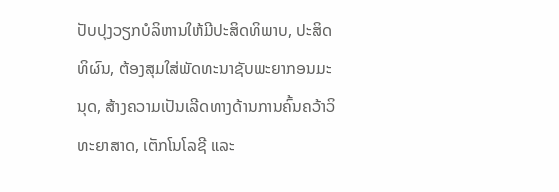ປັບປຸງວຽກບໍລິຫານໃຫ້ມີປະສິດທິພາບ, ປະສິດທິຜົນ, ຕ້ອງສຸມໃສ່ພັດທະນາຊັບພະຍາກອນມະນຸດ, ສ້າງຄວາມເປັນເລີດທາງດ້ານການຄົ້ນຄວ້າວິທະຍາສາດ, ເຕັກໂນໂລຊີ ແລະ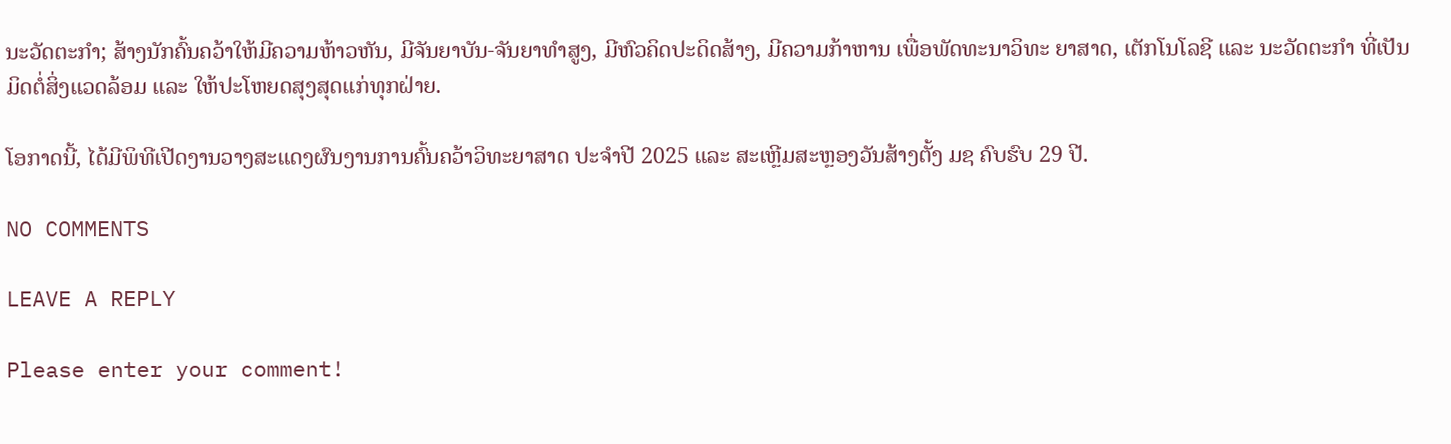ນະວັດຕະກຳ; ສ້າງນັກຄົ້ນຄວ້າໃຫ້ມີຄວາມຫ້າວຫັນ, ມີຈັນຍາບັນ-ຈັນຍາທໍາສູງ, ມີຫົວຄິດປະດິດສ້າງ, ມີຄວາມກ້າຫານ ເພື່ອພັດທະນາວິທະ ຍາສາດ, ເຕັກໂນໂລຊີ ແລະ ນະວັດຕະກຳ ທີ່ເປັນມິດຕໍ່ສິ່ງແວດລ້ອມ ແລະ ໃຫ້ປະໂຫຍດສຸງສຸດແກ່ທຸກຝ່າຍ.

ໂອກາດນີ້, ໄດ້ມີພິທີເປີດງານວາງສະແດງຜົນງານການຄົ້ນຄວ້າວິທະຍາສາດ ປະຈໍາປີ 2025 ແລະ ສະເຫຼີມສະຫຼອງວັນສ້າງຕັ້ງ ມຊ ຄົບຮົບ 29 ປີ.

NO COMMENTS

LEAVE A REPLY

Please enter your comment!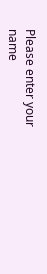Please enter your name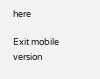here

Exit mobile version